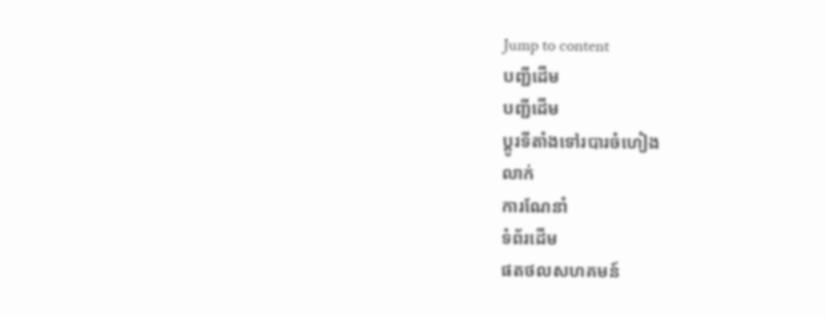Jump to content
បញ្ជីដើម
បញ្ជីដើម
ប្ដូរទីតាំងទៅរបារចំហៀង
លាក់
ការណែនាំ
ទំព័រដើម
ផតថលសហគមន៍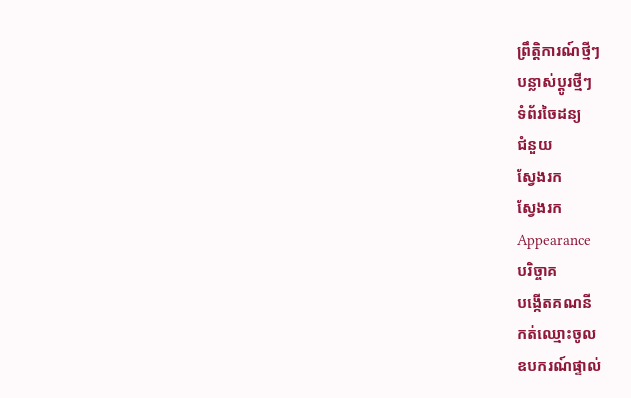ព្រឹត្តិការណ៍ថ្មីៗ
បន្លាស់ប្ដូរថ្មីៗ
ទំព័រចៃដន្យ
ជំនួយ
ស្វែងរក
ស្វែងរក
Appearance
បរិច្ចាគ
បង្កើតគណនី
កត់ឈ្មោះចូល
ឧបករណ៍ផ្ទាល់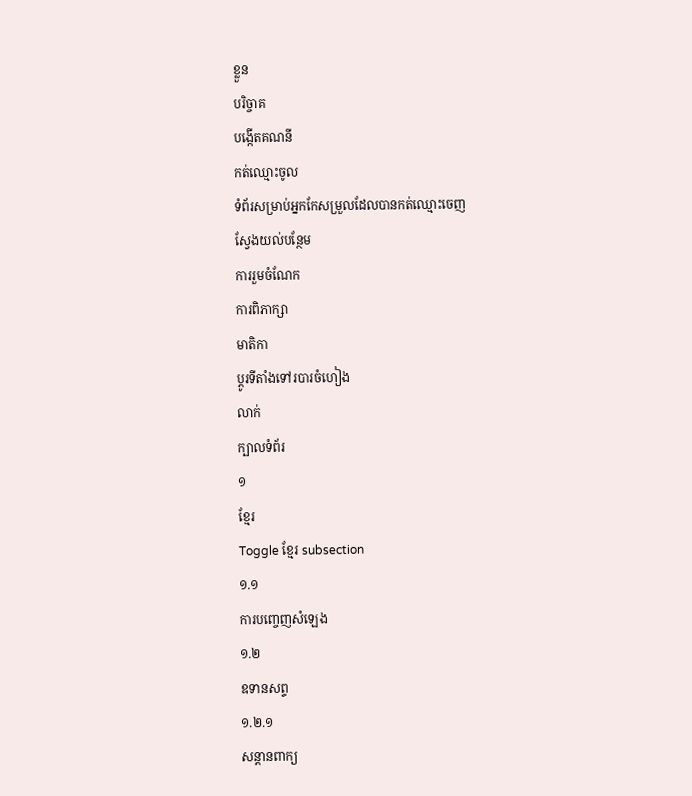ខ្លួន
បរិច្ចាគ
បង្កើតគណនី
កត់ឈ្មោះចូល
ទំព័រសម្រាប់អ្នកកែសម្រួលដែលបានកត់ឈ្មោះចេញ
ស្វែងយល់បន្ថែម
ការរួមចំណែក
ការពិភាក្សា
មាតិកា
ប្ដូរទីតាំងទៅរបារចំហៀង
លាក់
ក្បាលទំព័រ
១
ខ្មែរ
Toggle ខ្មែរ subsection
១.១
ការបញ្ចេញសំឡេង
១.២
ឧទានសព្ទ
១.២.១
សន្តានពាក្យ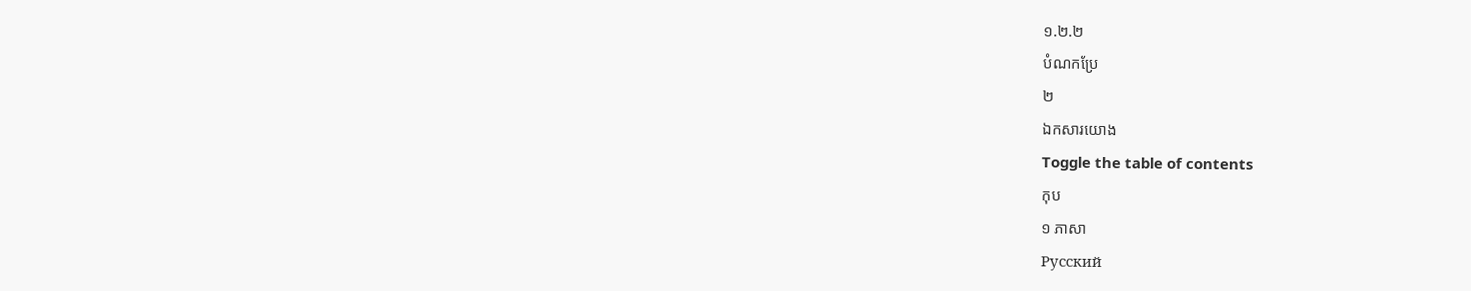១.២.២
បំណកប្រែ
២
ឯកសារយោង
Toggle the table of contents
កុប
១ ភាសា
Русский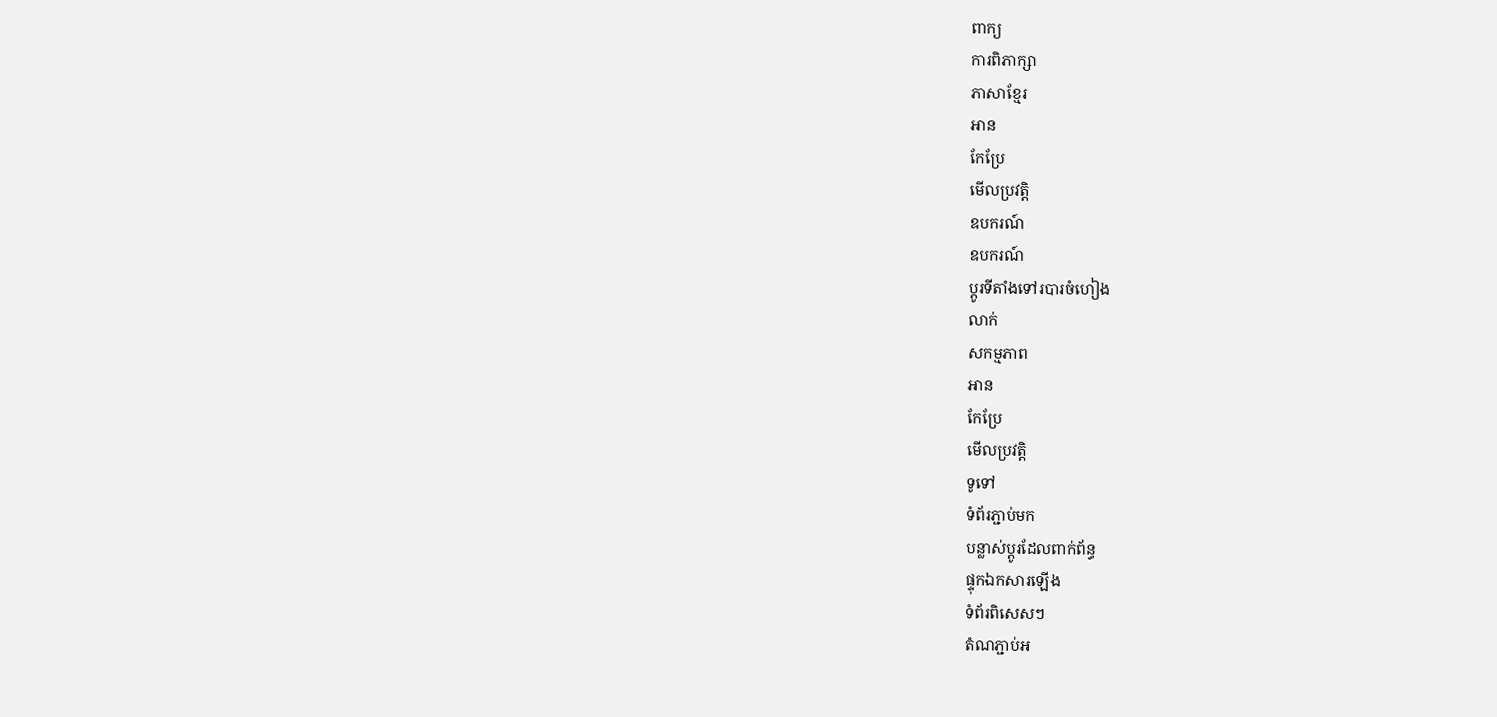ពាក្យ
ការពិភាក្សា
ភាសាខ្មែរ
អាន
កែប្រែ
មើលប្រវត្តិ
ឧបករណ៍
ឧបករណ៍
ប្ដូរទីតាំងទៅរបារចំហៀង
លាក់
សកម្មភាព
អាន
កែប្រែ
មើលប្រវត្តិ
ទូទៅ
ទំព័រភ្ជាប់មក
បន្លាស់ប្ដូរដែលពាក់ព័ន្ធ
ផ្ទុកឯកសារឡើង
ទំព័រពិសេសៗ
តំណភ្ជាប់អ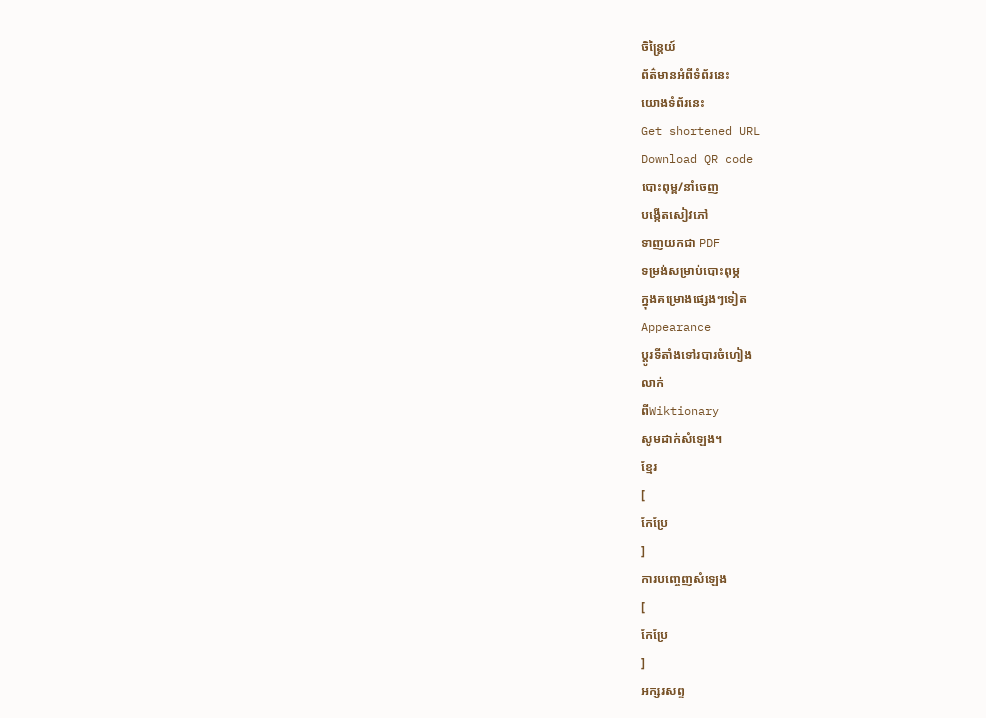ចិន្ត្រៃយ៍
ព័ត៌មានអំពីទំព័រនេះ
យោងទំព័រនេះ
Get shortened URL
Download QR code
បោះពុម្ព/នាំចេញ
បង្កើតសៀវភៅ
ទាញយកជា PDF
ទម្រង់សម្រាប់បោះពុម្ភ
ក្នុងគម្រោងផ្សេងៗទៀត
Appearance
ប្ដូរទីតាំងទៅរបារចំហៀង
លាក់
ពីWiktionary
សូមដាក់សំឡេង។
ខ្មែរ
[
កែប្រែ
]
ការបញ្ចេញសំឡេង
[
កែប្រែ
]
អក្សរសព្ទ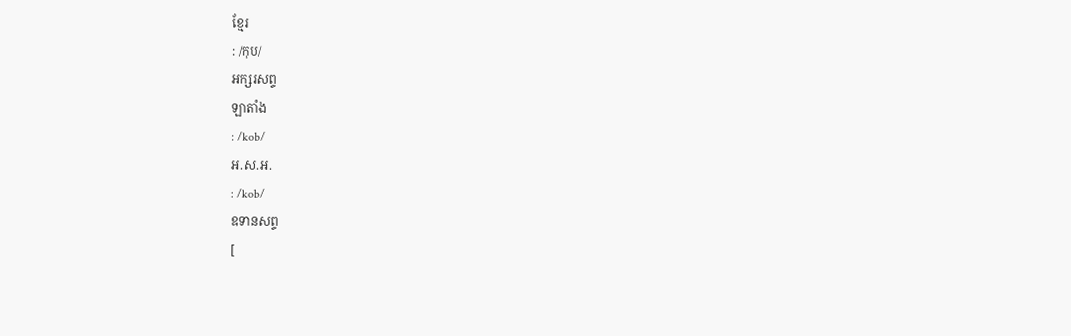ខ្មែរ
: /កុប/
អក្សរសព្ទ
ឡាតាំង
: /kob/
អ.ស.អ.
: /kob/
ឧទានសព្ទ
[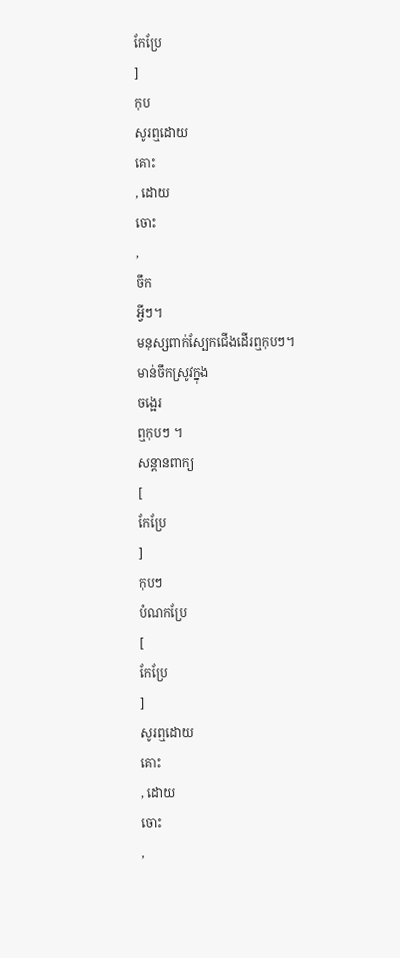កែប្រែ
]
កុប
សូរឮដោយ
គោះ
, ដោយ
ចោះ
,
ចឹក
អ្វីៗ។
មនុស្សពាក់ស្បែកជើងដើរឮកុបៗ។
មាន់ចឹកស្រូវក្នុង
ចង្អេរ
ឮកុបៗ ។
សន្តានពាក្យ
[
កែប្រែ
]
កុបៗ
បំណកប្រែ
[
កែប្រែ
]
សូរឮដោយ
គោះ
, ដោយ
ចោះ
,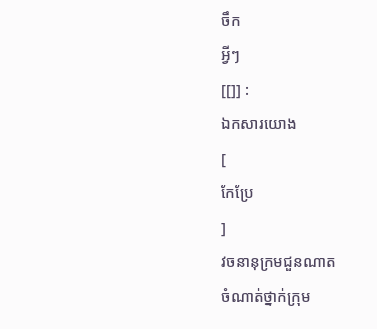ចឹក
អ្វីៗ
[[]] :
ឯកសារយោង
[
កែប្រែ
]
វចនានុក្រមជួនណាត
ចំណាត់ថ្នាក់ក្រុម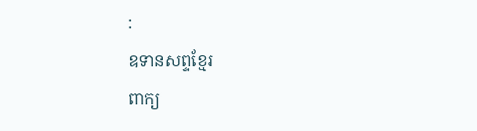:
ឧទានសព្ទខ្មែរ
ពាក្យ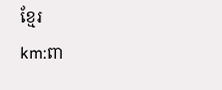ខ្មែរ
km:ពា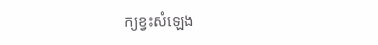ក្យខ្វះសំឡេង